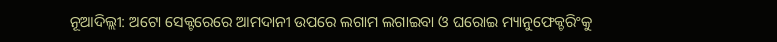ନୂଆଦିଲ୍ଲୀ: ଅଟୋ ସେକ୍ଟରେରେ ଆମଦାନୀ ଉପରେ ଲଗାମ ଲଗାଇବା ଓ ଘରୋଇ ମ୍ୟାନୁଫେକ୍ଚରିଂକୁ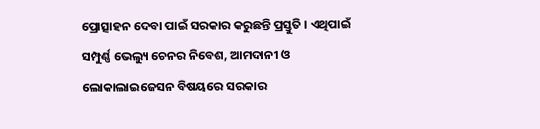ପ୍ରୋତ୍ସାହନ ଦେବା ପାଇଁ ସରକାର କରୁଛନ୍ତି ପ୍ରସ୍ତୁତି । ଏଥିପାଇଁ ସମ୍ପୁର୍ଣ୍ଣ ଭେଲ୍ୟୁ ଚେନର ନିବେଶ, ଆମଦାନୀ ଓ ଲୋକାଲାଇଜେସନ ବିଷୟରେ ସରକାର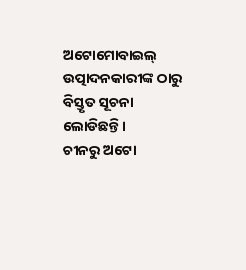ଅଟୋମୋବାଇଲ୍ ଉତ୍ପାଦନକାରୀଙ୍କ ଠାରୁ ବିସ୍ତୃତ ସୂଚନା ଲୋଡିଛନ୍ତି ।
ଚୀନରୁ ଅଟୋ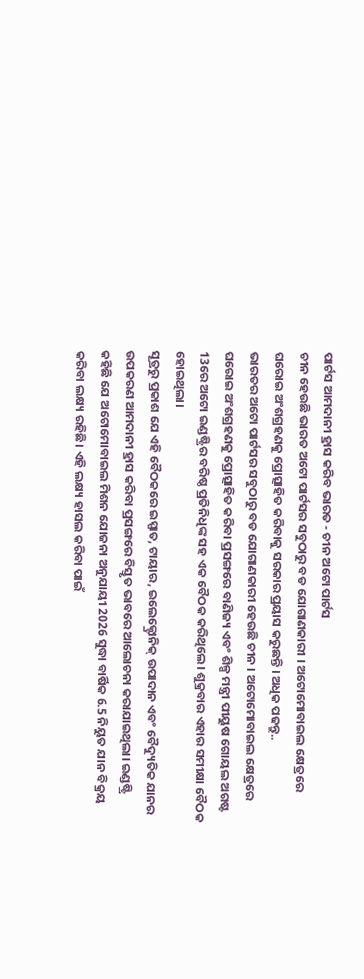ପାର୍ଟସ ଆମଦାନୀ ହ୍ରାସ କରିବ ଭାରତ - ଚୀନ ଅଟୋ ପାର୍ଟସ
ଚୀନ ହେଉଛି ଭାରତ ଅଟୋ ପାର୍ଟସର ସବୁଠାରୁ ବଡ ଯୋଗାଣକାରୀ । ଅଟୋମୋବାଇଲ କ୍ଷେତ୍ରରେ ଘରୋଇ ଅଂଶଗ୍ରହଣକୁ ପ୍ରୋତ୍ସାହିତ କରିବାକୁ ସରକାର ପ୍ରୟାସ କରୁଛନ୍ତି । ଅଧିକ ପଢନ୍ତୁ..
ଭାରତର ଅଟୋ ପାର୍ଟସର ସବୁଠାରୁ ବଡ ଯୋଗାଣକାରୀ ହେଉଛି ଚୀନ । ଅଟୋମୋବାଇଲ କ୍ଷେତ୍ରରେ ଘରୋଇ ଅଂଶଗ୍ରହଣକୁ ପ୍ରୋତ୍ସାହିତ କରିବା ପ୍ରସଙ୍ଗରେ ବାଣିଜ୍ୟ ଏବଂ ଶିଳ୍ପ ମନ୍ତ୍ରୀ ପୀୟୁଷ ଗୋୟଲ ଅଗଷ୍ଟ 13ରେ ଅଟୋ ଇଣ୍ଡଷ୍ଟ୍ରିର ବରିଷ୍ଠ ପ୍ରତିନିଧିଙ୍କ ସହ ଏକ ବୈଠକ କରିଥିଲେ। ଶୁକ୍ରବାର ଏହାର ସମୀକ୍ଷା ବୈଠକ ହୋଇଥିଲା।
ସୂତ୍ରରୁ ପ୍ରକାଶ ଯେ ଏହି ବୈଠକରେ ଇସ୍ପାତ, ଟାୟାର, ଇଲେକ୍ଟ୍ରୋନିକ୍ ଉପାଦାନ ଏବଂ ବୈଦ୍ୟୁତିକ ଯାନର ଉପକରଣ ଆମଦାନୀ ହ୍ରାସ କରିବା ପ୍ରସଙ୍ଗରେ ବିସ୍ତୃତ ଭାବରେ ଆଲୋଚନା କରାଯାଇଥିଲା। ଇଣ୍ଡଷ୍ଟ୍ରି କହିଛି ଯେ ଅଟୋମୋବାଇଲ ମିଶନ ଯୋଜନା ଅନୁଯାୟୀ 2026 ସୁଦ୍ଧା ବାର୍ଷିକ 6.5 ନିୟୁତ ଯାନ ବିକ୍ରୟ କରିବା ଲକ୍ଷ୍ୟ ରହିଛି। ଏହି ଲକ୍ଷ୍ୟ ହାସଲ କରିବା ପାଇଁ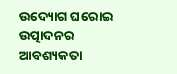ଉଦ୍ୟୋଗ ଘରୋଇ ଉତ୍ପାଦନର ଆବଶ୍ୟକତା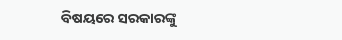ବିଷୟରେ ସରକାରଙ୍କୁ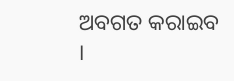ଅବଗତ କରାଇବ ।